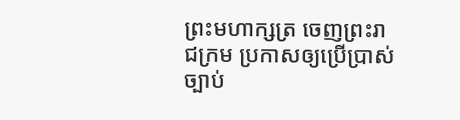ព្រះមហាក្សត្រ ចេញព្រះរាជក្រម ប្រកាសឲ្យប្រើប្រាស់ច្បាប់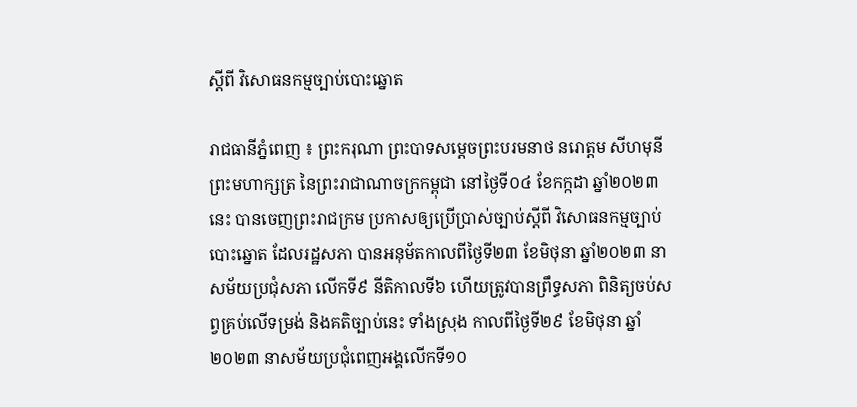ស្តីពី វិសោធនកម្មច្បាប់បោះឆ្នោត

រាជធានីភ្នំពេញ ៖ ព្រះករុណា ព្រះបាទសម្តេចព្រះបរមនាថ នរោត្តម សីហមុនី ព្រះមហាក្សត្រ នៃព្រះរាជាណាចក្រកម្ពុជា នៅថ្ងៃទី០៤ ខែកក្កដា ឆ្នាំ២០២៣នេះ បានចេញព្រះរាជក្រម ប្រកាសឲ្យប្រើប្រាស់ច្បាប់ស្តីពី វិសោធនកម្មច្បាប់បោះឆ្នោត ដែលរដ្ឋសភា បានអនុម័តកាលពីថ្ងៃទី២៣ ខែមិថុនា ឆ្នាំ២០២៣ នាសម័យប្រជុំសភា លើកទី៩ នីតិកាលទី៦ ហើយត្រូវបានព្រឹទ្ធសភា ពិនិត្យចប់សព្វគ្រប់លើទម្រង់ និងគតិច្បាប់នេះ ទាំងស្រុង កាលពីថ្ងៃទី២៩ ខែមិថុនា ឆ្នាំ២០២៣ នាសម័យប្រជុំពេញអង្គលើកទី១០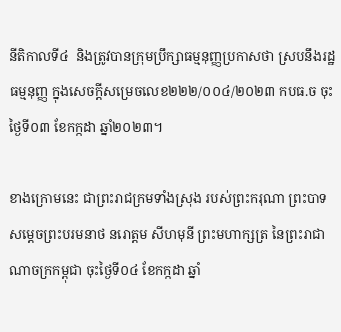នីតិកាលទី៤  និងត្រូវបានក្រុមប្រឹក្សាធម្មនុញ្ញប្រកាសថា ស្របនឹងរដ្ឋធម្មនុញ្ញ ក្នុងសេចក្តីសម្រេចលេខ២២២/០០៤/២០២៣ កបធ.ច ចុះថ្ងៃទី០៣ ខែកក្កដា ឆ្នាំ២០២៣។

ខាងក្រោមនេះ ជាព្រះរាជក្រមទាំងស្រុង របស់ព្រះករុណា ព្រះបាទសម្តេចព្រះបរមនាថ នរោត្តម សីហមុនី ព្រះមហាក្សត្រ នៃព្រះរាជាណាចក្រកម្ពុជា ចុះថ្ងៃទី០៤ ខែកក្កដា ឆ្នាំ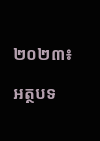២០២៣៖

អត្ថបទ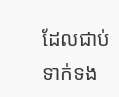ដែលជាប់ទាក់ទង